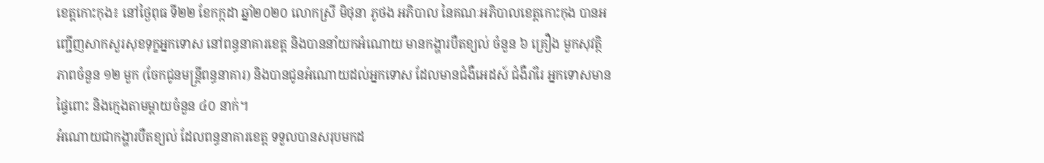ខេត្តកោះកុង៖ នៅថ្ងៃពុធ ទី២២ ខែកក្កដា ឆ្នាំ២០២០ លោកស្រី មិថុនា ភូថង អភិបាល នៃគណៈអភិបាលខេត្តកោះកុង បានអញ្ជើញសាកសួរសុខទុក្ខអ្នកទោស នៅពន្ធនាគារខេត្ត និងបាននាំយកអំណោយ មានកង្ហារបឺតខ្យល់ ចំនួន ៦ គ្រឿង មួកសុវត្ថិភាពចំនួន ១២ មួក (ចែកជូនមន្ត្រីពន្ធនាគារ) និងបានជូនអំណោយដល់អ្នកទោស ដែលមានជំងឺអេដស៍ ជំងឺរាំរៃ អ្នកទោសមានផ្ទៃពោះ និងក្មេងតាមម្តាយចំនួន ៤០ នាក់។
អំណោយជាកង្ហារបឺតខ្យល់ ដែលពន្ធនាគារខេត្ត ទទួលបានសរុបមកដ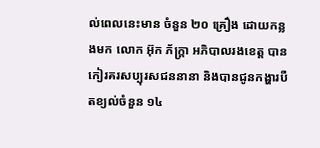ល់ពេលនេះមាន ចំនួន ២០ គ្រឿង ដោយកន្លងមក លោក អ៊ុក ភ័ក្រ្តា អភិបាលរងខេត្ត បានកៀរគរសប្បុរសជននានា និងបានជូនកង្ហារបឺតខ្យល់ចំនួន ១៤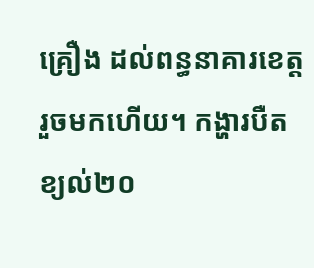គ្រឿង ដល់ពន្ធនាគារខេត្ត រួចមកហើយ។ កង្ហារបឺតខ្យល់២០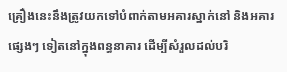គ្រឿងនេះនឹងត្រូវយកទៅបំពាក់តាមអគារស្នាក់នៅ និងអគារផ្សេងៗ ទៀតនៅក្នុងពន្ធនាគារ ដើម្បីសំរួលដល់បរិ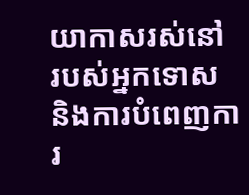យាកាសរស់នៅ របស់អ្នកទោស និងការបំពេញការ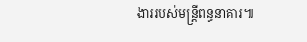ងាររបស់មន្រ្តីពន្ធនាគារ៕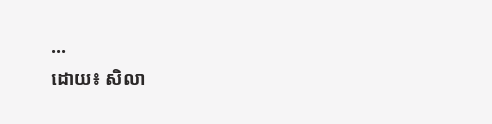...
ដោយ៖ សិលា